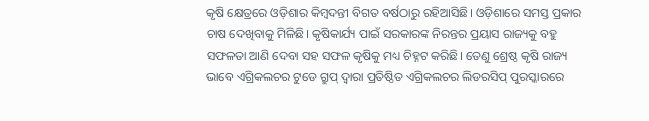କୃଷି କ୍ଷେତ୍ରରେ ଓଡ଼ିଶାର କିମ୍ବଦନ୍ତୀ ବିଗତ ବର୍ଷଠାରୁ ରହିଆସିଛି। ଓଡ଼ିଶାରେ ସମସ୍ତ ପ୍ରକାର ଚାଷ ଦେଖିବାକୁ ମିଳିଛି। କୃଷିକାର୍ଯ୍ୟ ପାଇଁ ସରକାରଙ୍କ ନିରନ୍ତର ପ୍ରୟାସ ରାଜ୍ୟକୁ ବହୁ ସଫଳତା ଆଣି ଦେବା ସହ ସଫଳ କୃଷିକୁ ମଧ୍ୟ ଚିହ୍ନଟ କରିଛି। ତେଣୁ ଶ୍ରେଷ୍ଠ କୃଷି ରାଜ୍ୟ ଭାବେ ଏଗ୍ରିକଲଚର ଟୁଡେ ଗ୍ରୁପ୍ ଦ୍ୱାରା ପ୍ରତିଷ୍ଠିତ ଏଗ୍ରିକଲଚର ଲିଡରସିପ୍ ପୁରସ୍କାରରେ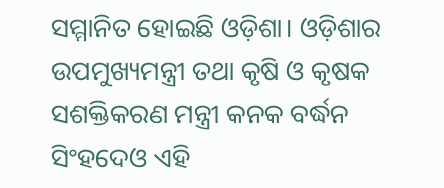ସମ୍ମାନିତ ହୋଇଛି ଓଡ଼ିଶା। ଓଡ଼ିଶାର ଉପମୁଖ୍ୟମନ୍ତ୍ରୀ ତଥା କୃଷି ଓ କୃଷକ ସଶକ୍ତିକରଣ ମନ୍ତ୍ରୀ କନକ ବର୍ଦ୍ଧନ ସିଂହଦେଓ ଏହି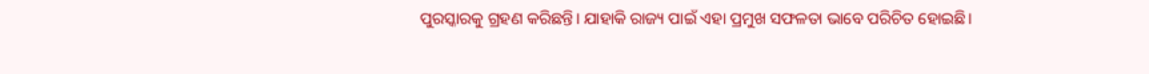ପୁରସ୍କାରକୁ ଗ୍ରହଣ କରିଛନ୍ତି। ଯାହାକି ରାଜ୍ୟ ପାଇଁ ଏହା ପ୍ରମୁଖ ସଫଳତା ଭାବେ ପରିଚିତ ହୋଇଛି।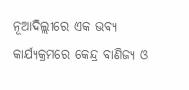ନୂଆଦିଲ୍ଲୀରେ ଏକ ଭବ୍ୟ କାର୍ଯ୍ୟକ୍ରମରେ କେନ୍ଦ୍ର ବାଣିଜ୍ୟ ଓ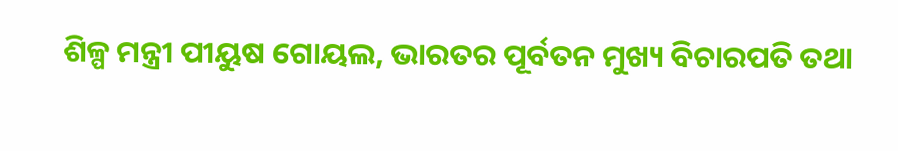ଶିଳ୍ପ ମନ୍ତ୍ରୀ ପୀୟୁଷ ଗୋୟଲ, ଭାରତର ପୂର୍ବତନ ମୁଖ୍ୟ ବିଚାରପତି ତଥା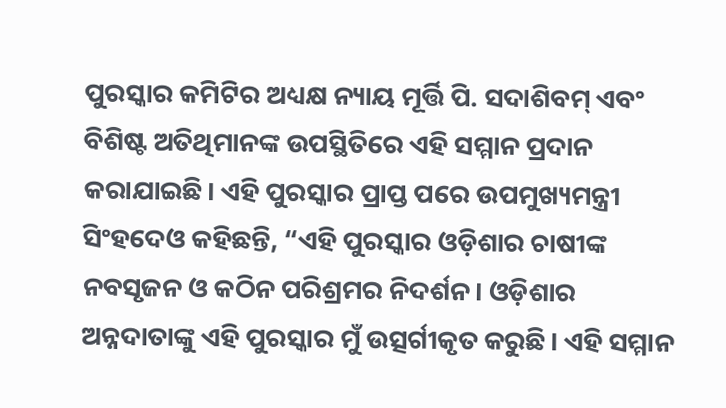ପୁରସ୍କାର କମିଟିର ଅଧ୍ୟକ୍ଷ ନ୍ୟାୟ ମୂର୍ତ୍ତି ପି. ସଦାଶିବମ୍ ଏବଂ ବିଶିଷ୍ଟ ଅତିଥିମାନଙ୍କ ଉପସ୍ଥିତିରେ ଏହି ସମ୍ମାନ ପ୍ରଦାନ କରାଯାଇଛି। ଏହି ପୁରସ୍କାର ପ୍ରାପ୍ତ ପରେ ଉପମୁଖ୍ୟମନ୍ତ୍ରୀ ସିଂହଦେଓ କହିଛନ୍ତି, “ଏହି ପୁରସ୍କାର ଓଡ଼ିଶାର ଚାଷୀଙ୍କ ନବସୃଜନ ଓ କଠିନ ପରିଶ୍ରମର ନିଦର୍ଶନ। ଓଡ଼ିଶାର ଅନ୍ନଦାତାଙ୍କୁ ଏହି ପୁରସ୍କାର ମୁଁ ଉତ୍ସର୍ଗୀକୃତ କରୁଛି। ଏହି ସମ୍ମାନ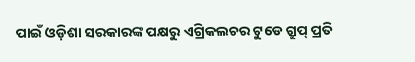ପାଇଁ ଓଡ଼ିଶା ସରକାରଙ୍କ ପକ୍ଷରୁ ଏଗ୍ରିକଲଚର ଟୁଡେ ଗ୍ରୁପ୍ ପ୍ରତି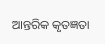ଆନ୍ତରିକ କୃତଜ୍ଞତା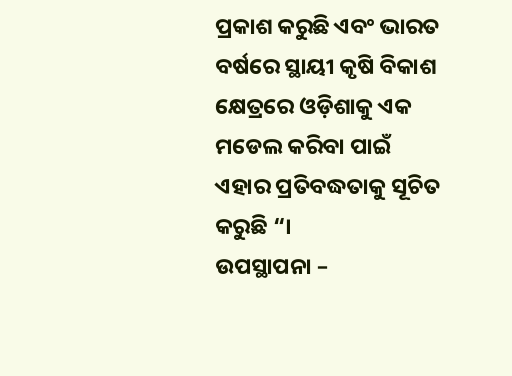ପ୍ରକାଶ କରୁଛି ଏବଂ ଭାରତ ବର୍ଷରେ ସ୍ଥାୟୀ କୃଷି ବିକାଶ କ୍ଷେତ୍ରରେ ଓଡ଼ିଶାକୁ ଏକ ମଡେଲ କରିବା ପାଇଁ ଏହାର ପ୍ରତିବଦ୍ଧତାକୁ ସୂଚିତ କରୁଛି “।
ଉପସ୍ଥାପନା –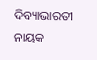ଦିବ୍ୟାଭାରତୀ ନାୟକ